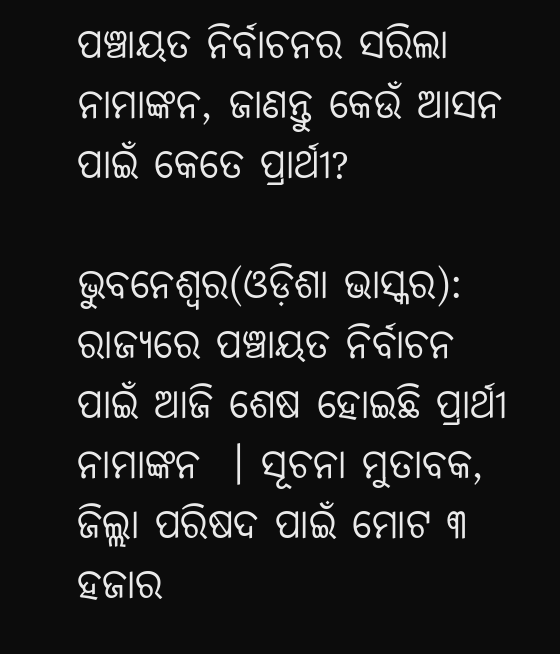ପଞ୍ଚାୟତ ନିର୍ବାଚନର ସରିଲା ନାମାଙ୍କନ, ଜାଣନ୍ତୁ କେଉଁ ଆସନ ପାଇଁ କେତେ ପ୍ରାର୍ଥୀ?

ଭୁବନେଶ୍ୱର(ଓଡ଼ିଶା ଭାସ୍କର): ରାଜ୍ୟରେ ପଞ୍ଚାୟତ ନିର୍ବାଚନ ପାଇଁ ଆଜି ଶେଷ ହୋଇଛି ପ୍ରାର୍ଥୀ ନାମାଙ୍କନ  । ସୂଚନା ମୁତାବକ, ଜିଲ୍ଲା ପରିଷଦ ପାଇଁ ମୋଟ ୩ ହଜାର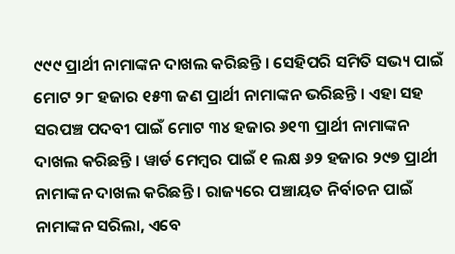୯୯୯ ପ୍ରାର୍ଥୀ ନାମାଙ୍କନ ଦାଖଲ କରିଛନ୍ତି । ସେହିପରି ସମିତି ସଭ୍ୟ ପାଇଁ ମୋଟ ୨୮ ହଜାର ୧୫୩ ଜଣ ପ୍ରାର୍ଥୀ ନାମାଙ୍କନ ଭରିଛନ୍ତି । ଏହା ସହ ସରପଞ୍ଚ ପଦବୀ ପାଇଁ ମୋଟ ୩୪ ହଜାର ୬୧୩ ପ୍ରାର୍ଥୀ ନାମାଙ୍କନ ଦାଖଲ କରିଛନ୍ତି । ୱାର୍ଡ ମେମ୍ବର ପାଇଁ ୧ ଲକ୍ଷ ୬୨ ହଜାର ୨୯୭ ପ୍ରାର୍ଥୀ ନାମାଙ୍କନ ଦାଖଲ କରିଛନ୍ତି । ରାଜ୍ୟରେ ପଞ୍ଚାୟତ ନିର୍ବାଚନ ପାଇଁ ନାମାଙ୍କନ ସରିଲା, ଏବେ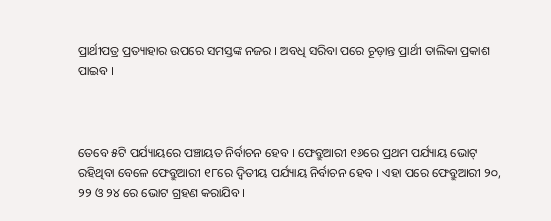ପ୍ରାର୍ଥୀପତ୍ର ପ୍ରତ୍ୟାହାର ଉପରେ ସମସ୍ତଙ୍କ ନଜର । ଅବଧି ସରିବା ପରେ ଚୂଡ଼ାନ୍ତ ପ୍ରାର୍ଥୀ ତାଲିକା ପ୍ରକାଶ ପାଇବ ।



ତେବେ ୫ଟି ପର୍ଯ୍ୟାୟରେ ପଞ୍ଚାୟତ ନିର୍ବାଚନ ହେବ । ଫେବ୍ରୁଆରୀ ୧୬ରେ ପ୍ରଥମ ପର୍ଯ୍ୟାୟ ଭୋଟ୍ ରହିଥିବା ବେଳେ ଫେବ୍ରୁଆରୀ ୧୮ରେ ଦ୍ୱିତୀୟ ପର୍ଯ୍ୟାୟ ନିର୍ବାଚନ ହେବ । ଏହା ପରେ ଫେବ୍ରୁଆରୀ ୨୦, ୨୨ ଓ ୨୪ ରେ ଭୋଟ ଗ୍ରହଣ କରାଯିବ ।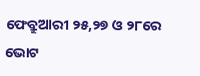ଫେବ୍ରୁଆରୀ ୨୫,୨୭ ଓ ୨୮ରେ ଭୋଟ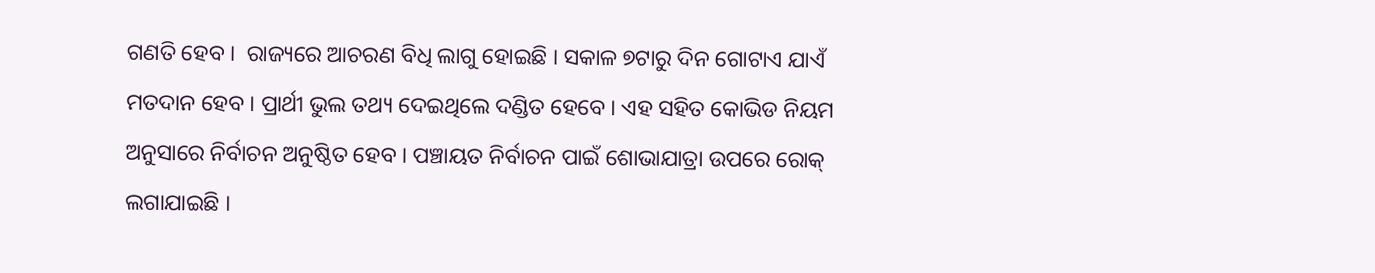ଗଣତି ହେବ ।  ରାଜ୍ୟରେ ଆଚରଣ ବିଧି ଲାଗୁ ହୋଇଛି । ସକାଳ ୭ଟାରୁ ଦିନ ଗୋଟାଏ ଯାଏଁ ମତଦାନ ହେବ । ପ୍ରାର୍ଥୀ ଭୁଲ ତଥ୍ୟ ଦେଇଥିଲେ ଦଣ୍ଡିତ ହେବେ । ଏହ ସହିତ କୋଭିଡ ନିୟମ ଅନୁସାରେ ନିର୍ବାଚନ ଅନୁଷ୍ଠିତ ହେବ । ପଞ୍ଚାୟତ ନିର୍ବାଚନ ପାଇଁ ଶୋଭାଯାତ୍ରା ଉପରେ ରୋକ୍ ଲଗାଯାଇଛି ।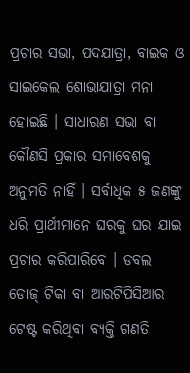ପ୍ରଚାର ସଭା, ପଦଯାତ୍ରା, ବାଇକ ଓ ସାଇକେଲ ଶୋଭାଯାତ୍ରା ମନା ହୋଇଛି । ସାଧାରଣ ସଭା ବା କୌଣସି ପ୍ରକାର ସମାବେଶକୁ ଅନୁମତି ନାହିଁ । ସର୍ବାଧିକ ୫ ଜଣଙ୍କୁ ଧରି ପ୍ରାର୍ଥୀମାନେ ଘରକୁ ଘର ଯାଇ ପ୍ରଚାର କରିପାରିବେ । ଡବଲ ଡୋଜ୍ ଟିକା ବା ଆରଟିପିସିଆର ଟେଷ୍ଟ କରିଥିବା ବ୍ୟକ୍ତି ଗଣତି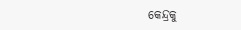କେନ୍ଦ୍ରକୁ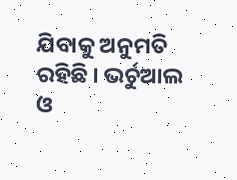ଯିବାକୁ ଅନୁମତି ରହିଛି । ଭର୍ଚୁଆଲ ଓ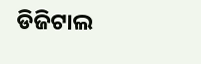ଡିଜିଟାଲ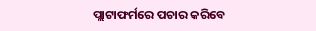ପ୍ଲାଟାଫର୍ମରେ ପଚାର କରିବେ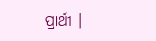ପ୍ରାର୍ଥୀ ।